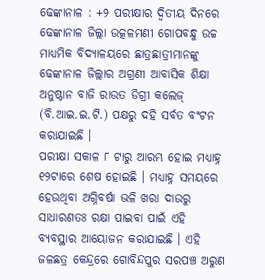ଢେଙ୍କାନାଳ : +୨ ପରୀକ୍ଷାର ଦ୍ୱିତୀୟ ଦିନରେ ଢେଙ୍କାନାଳ ଜିଲ୍ଲା ଉତ୍କଳମଣୀ ଗୋପବନ୍ଧୁ ଉଚ୍ଚ ମାଧ୍ୟମିକ ବିଦ୍ୟାଳୟରେ ଛାତ୍ରଛାତ୍ରୀମାନଙ୍କୁ ଢେଙ୍କାନାଳ ଜିଲ୍ଲାର ଅଗ୍ରଣୀ ଆବାସିକ ଶିକ୍ଷା ଅନୁଷ୍ଠାନ ବାଜି ରାଉତ ଡିଗ୍ରୀ କଲେଜ୍ (ବି.ଆଇ.ଇ.ଟି.) ପକ୍ଷରୁ ଦହି ସର୍ବତ ବଂଟନ କରାଯାଇଛି ।
ପରୀକ୍ଷା ସକାଳ ୮ ଟାରୁ ଆରମ୍ଭ ହୋଇ ମଧ୍ୟାହ୍ନ ୧୨ଟାରେ ଶେଷ ହୋଇଛି । ମଧ୍ୟାହ୍ନ ସମୟରେ ହେଉଥିବା ଅଗ୍ନିବର୍ଷା ଭଳି ଖରା ଦାଉରୁ ସାଧାରଣତଃ ରକ୍ଷା ପାଇବା ପାଇଁ ଏହି ବ୍ୟବସ୍ଥାର ଆୟୋଜନ କରାଯାଇଛି । ଏହି ଜଳଛତ୍ର କେନ୍ଦ୍ରରେ ଗୋବିନ୍ଦପୁର ସରପଞ୍ଚ ଅରୁଣ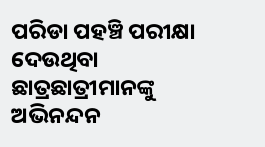ପରିଡା ପହଞ୍ଚି ପରୀକ୍ଷା ଦେଉଥିବା ଛାତ୍ରଛାତ୍ରୀମାନଙ୍କୁ ଅଭିନନ୍ଦନ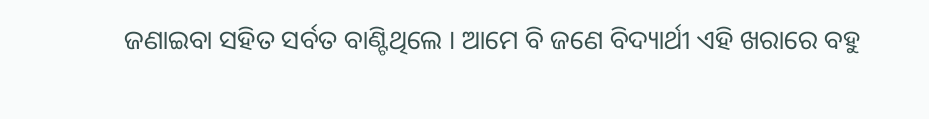ଜଣାଇବା ସହିତ ସର୍ବତ ବାଣ୍ଟିଥିଲେ । ଆମେ ବି ଜଣେ ବିଦ୍ୟାର୍ଥୀ ଏହି ଖରାରେ ବହୁ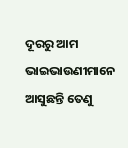ଦୂରରୁ ଆମ ଭାଇଭାଉଣୀମାନେ ଆସୁଛନ୍ତି ତେଣୁ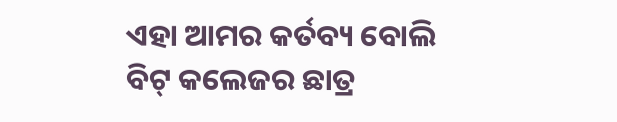ଏହା ଆମର କର୍ତବ୍ୟ ବୋଲି ବିଟ୍ କଲେଜର ଛାତ୍ର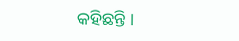କହିଛନ୍ତି ।